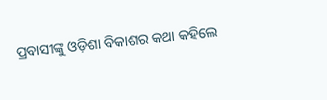ପ୍ରବାସୀଙ୍କୁ ଓଡ଼ିଶା ବିକାଶର କଥା କହିଲେ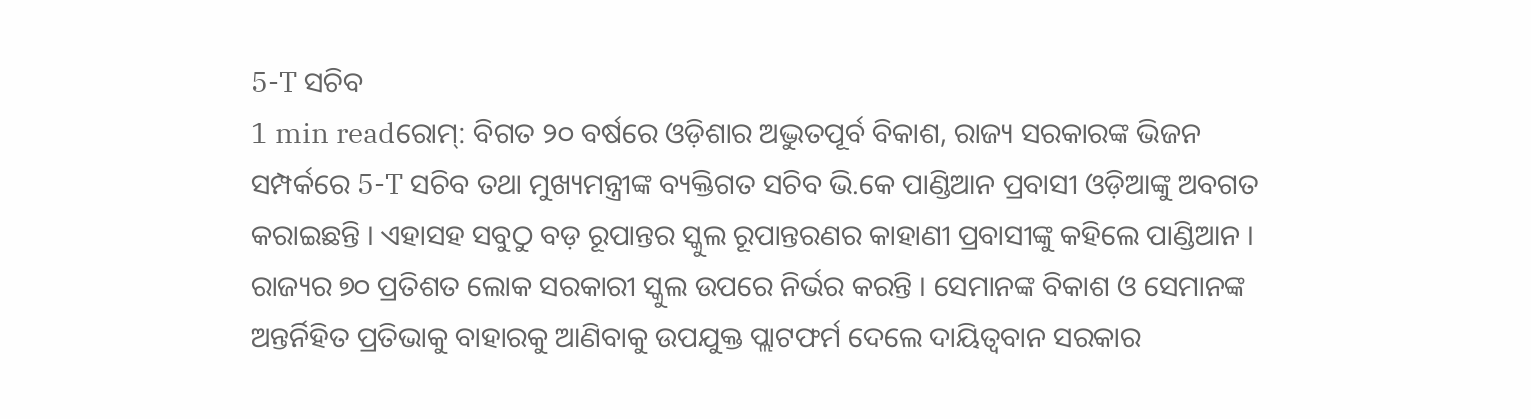5-T ସଚିବ
1 min readରୋମ୍: ବିଗତ ୨୦ ବର୍ଷରେ ଓଡ଼ିଶାର ଅଦ୍ଭୁତପୂର୍ବ ବିକାଶ, ରାଜ୍ୟ ସରକାରଙ୍କ ଭିଜନ ସମ୍ପର୍କରେ 5-T ସଚିବ ତଥା ମୁଖ୍ୟମନ୍ତ୍ରୀଙ୍କ ବ୍ୟକ୍ତିଗତ ସଚିବ ଭି.କେ ପାଣ୍ଡିଆନ ପ୍ରବାସୀ ଓଡ଼ିଆଙ୍କୁ ଅବଗତ କରାଇଛନ୍ତି । ଏହାସହ ସବୁଠୁ ବଡ଼ ରୂପାନ୍ତର ସ୍କୁଲ ରୂପାନ୍ତରଣର କାହାଣୀ ପ୍ରବାସୀଙ୍କୁ କହିଲେ ପାଣ୍ଡିଆନ । ରାଜ୍ୟର ୭୦ ପ୍ରତିଶତ ଲୋକ ସରକାରୀ ସ୍କୁଲ ଉପରେ ନିର୍ଭର କରନ୍ତି । ସେମାନଙ୍କ ବିକାଶ ଓ ସେମାନଙ୍କ ଅନ୍ତର୍ନିହିତ ପ୍ରତିଭାକୁ ବାହାରକୁ ଆଣିବାକୁ ଉପଯୁକ୍ତ ପ୍ଲାଟଫର୍ମ ଦେଲେ ଦାୟିତ୍ୱବାନ ସରକାର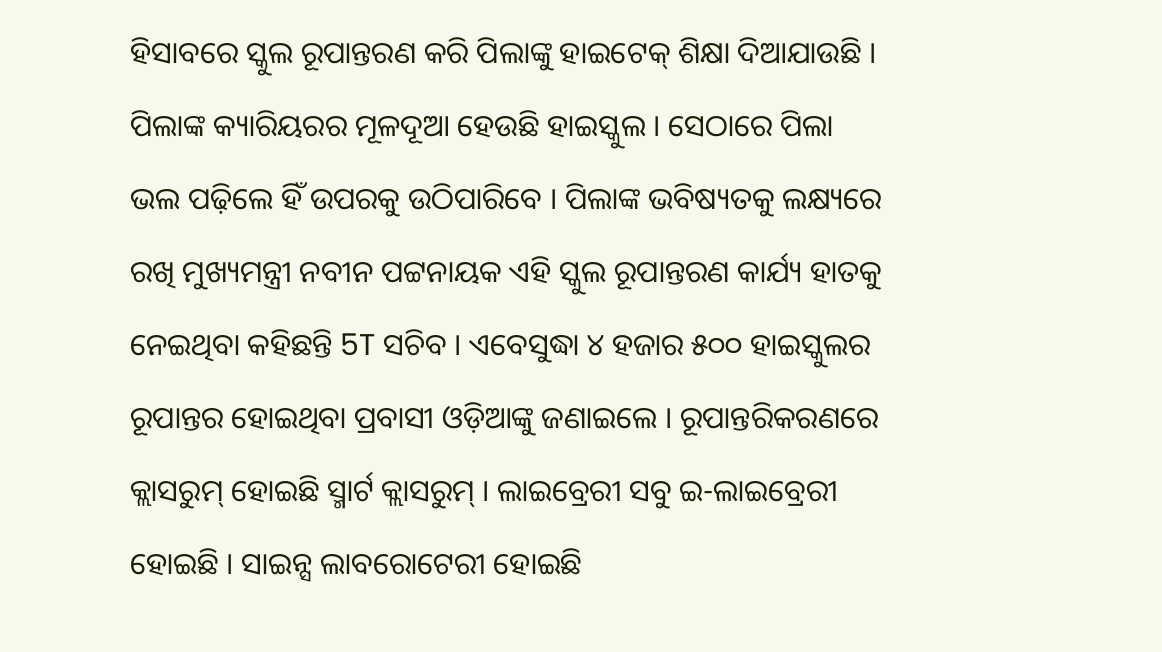ହିସାବରେ ସ୍କୁଲ ରୂପାନ୍ତରଣ କରି ପିଲାଙ୍କୁ ହାଇଟେକ୍ ଶିକ୍ଷା ଦିଆଯାଉଛି ।
ପିଲାଙ୍କ କ୍ୟାରିୟରର ମୂଳଦୂଆ ହେଉଛି ହାଇସ୍କୁଲ । ସେଠାରେ ପିଲା ଭଲ ପଢ଼ିଲେ ହିଁ ଉପରକୁ ଉଠିପାରିବେ । ପିଲାଙ୍କ ଭବିଷ୍ୟତକୁ ଲକ୍ଷ୍ୟରେ ରଖି ମୁଖ୍ୟମନ୍ତ୍ରୀ ନବୀନ ପଟ୍ଟନାୟକ ଏହି ସ୍କୁଲ ରୂପାନ୍ତରଣ କାର୍ଯ୍ୟ ହାତକୁ ନେଇଥିବା କହିଛନ୍ତି 5T ସଚିବ । ଏବେସୁଦ୍ଧା ୪ ହଜାର ୫୦୦ ହାଇସ୍କୁଲର ରୂପାନ୍ତର ହୋଇଥିବା ପ୍ରବାସୀ ଓଡ଼ିଆଙ୍କୁ ଜଣାଇଲେ । ରୂପାନ୍ତରିକରଣରେ କ୍ଲାସରୁମ୍ ହୋଇଛି ସ୍ମାର୍ଟ କ୍ଲାସରୁମ୍ । ଲାଇବ୍ରେରୀ ସବୁ ଇ-ଲାଇବ୍ରେରୀ ହୋଇଛି । ସାଇନ୍ସ ଲାବରୋଟେରୀ ହୋଇଛି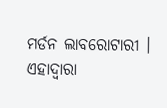ମର୍ଡନ ଲାବରୋଟାରୀ । ଏହାଦ୍ୱାରା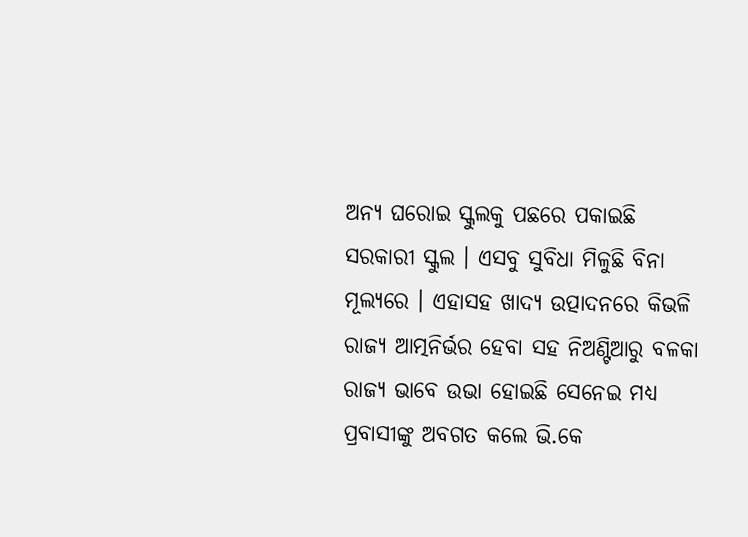ଅନ୍ୟ ଘରୋଇ ସ୍କୁଲକୁ ପଛରେ ପକାଇଛି ସରକାରୀ ସ୍କୁଲ । ଏସବୁ ସୁବିଧା ମିଳୁଛି ବିନା ମୂଲ୍ୟରେ । ଏହାସହ ଖାଦ୍ୟ ଉତ୍ପାଦନରେ କିଭଳି ରାଜ୍ୟ ଆତ୍ମନିର୍ଭର ହେବା ସହ ନିଅଣ୍ଟିଆରୁ ବଳକା ରାଜ୍ୟ ଭାବେ ଉଭା ହୋଇଛି ସେନେଇ ମଧ୍ୟ ପ୍ରବାସୀଙ୍କୁ ଅବଗତ କଲେ ଭି.କେ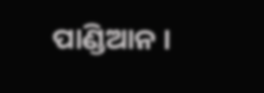ପାଣ୍ଡିଆନ ।